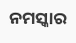ନମସ୍କାର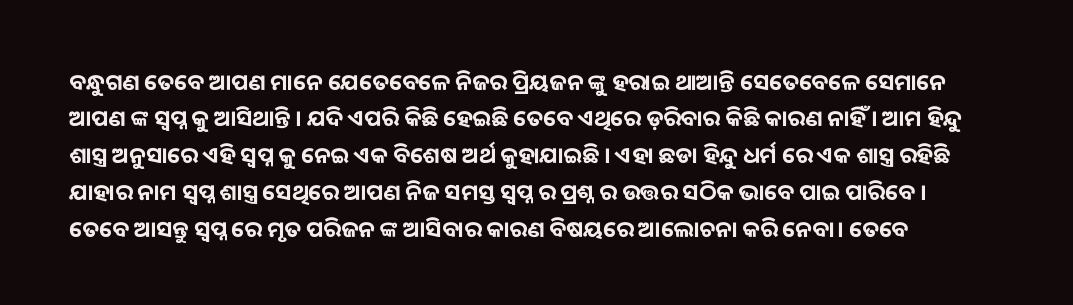ବନ୍ଧୁଗଣ ତେବେ ଆପଣ ମାନେ ଯେତେବେଳେ ନିଜର ପ୍ରିୟଜନ ଙ୍କୁ ହରାଇ ଥାଆନ୍ତି ସେତେବେଳେ ସେମାନେ ଆପଣ ଙ୍କ ସ୍ୱପ୍ନ କୁ ଆସିଥାନ୍ତି । ଯଦି ଏପରି କିଛି ହେଇଛି ତେବେ ଏଥିରେ ଡ଼ରିବାର କିଛି କାରଣ ନାହିଁ । ଆମ ହିନ୍ଦୁ ଶାସ୍ତ୍ର ଅନୁସାରେ ଏହି ସ୍ୱପ୍ନ କୁ ନେଇ ଏକ ବିଶେଷ ଅର୍ଥ କୁହାଯାଇଛି । ଏହା ଛଡା ହିନ୍ଦୁ ଧର୍ମ ରେ ଏକ ଶାସ୍ତ୍ର ରହିଛି ଯାହାର ନାମ ସ୍ୱପ୍ନ ଶାସ୍ତ୍ର ସେଥିରେ ଆପଣ ନିଜ ସମସ୍ତ ସ୍ୱପ୍ନ ର ପ୍ରଶ୍ନ ର ଉତ୍ତର ସଠିକ ଭାବେ ପାଇ ପାରିବେ ।
ତେବେ ଆସନ୍ତୁ ସ୍ୱପ୍ନ ରେ ମୃତ ପରିଜନ ଙ୍କ ଆସିବାର କାରଣ ବିଷୟରେ ଆଲୋଚନା କରି ନେବା। ତେବେ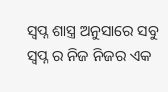ସ୍ୱପ୍ନ ଶାସ୍ତ୍ର ଅନୁସାରେ ସବୁ ସ୍ୱପ୍ନ ର ନିଜ ନିଜର ଏକ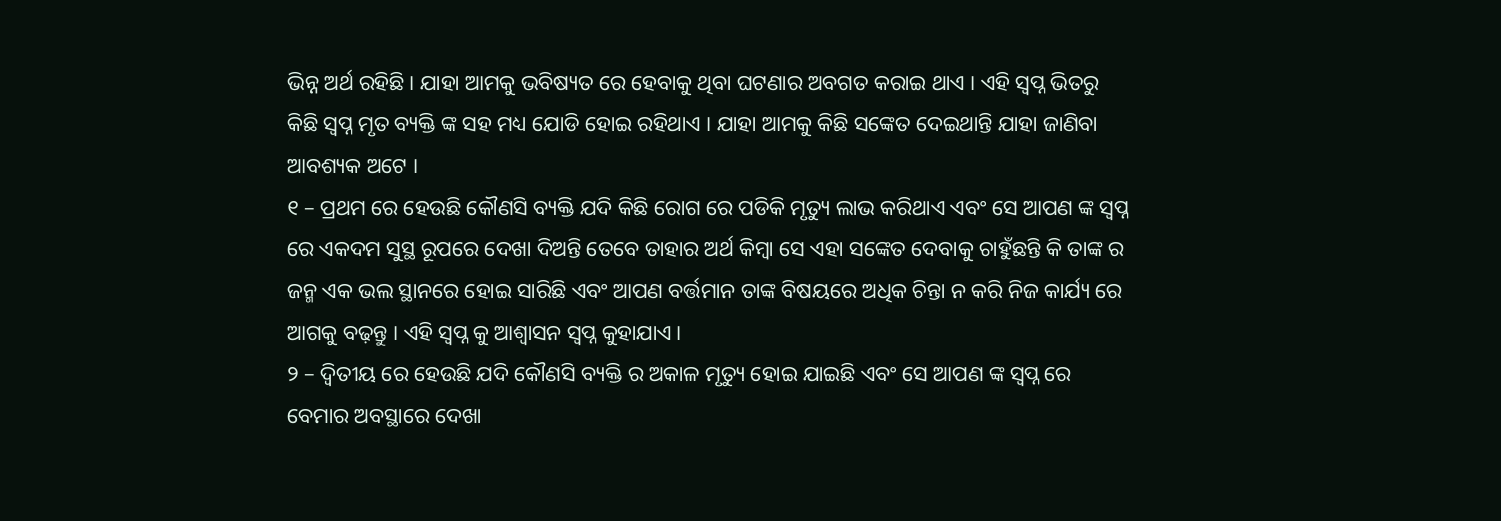ଭିନ୍ନ ଅର୍ଥ ରହିଛି । ଯାହା ଆମକୁ ଭବିଷ୍ୟତ ରେ ହେବାକୁ ଥିବା ଘଟଣାର ଅବଗତ କରାଇ ଥାଏ । ଏହି ସ୍ୱପ୍ନ ଭିତରୁ କିଛି ସ୍ୱପ୍ନ ମୃତ ବ୍ୟକ୍ତି ଙ୍କ ସହ ମଧ୍ୟ ଯୋଡି ହୋଇ ରହିଥାଏ । ଯାହା ଆମକୁ କିଛି ସଙ୍କେତ ଦେଇଥାନ୍ତି ଯାହା ଜାଣିବା ଆବଶ୍ୟକ ଅଟେ ।
୧ – ପ୍ରଥମ ରେ ହେଉଛି କୌଣସି ବ୍ୟକ୍ତି ଯଦି କିଛି ରୋଗ ରେ ପଡିକି ମୃତ୍ୟୁ ଲାଭ କରିଥାଏ ଏବଂ ସେ ଆପଣ ଙ୍କ ସ୍ୱପ୍ନ ରେ ଏକଦମ ସୁସ୍ଥ ରୂପରେ ଦେଖା ଦିଅନ୍ତି ତେବେ ତାହାର ଅର୍ଥ କିମ୍ବା ସେ ଏହା ସଙ୍କେତ ଦେବାକୁ ଚାହୁଁଛନ୍ତି କି ତାଙ୍କ ର ଜନ୍ମ ଏକ ଭଲ ସ୍ଥାନରେ ହୋଇ ସାରିଛି ଏବଂ ଆପଣ ବର୍ତ୍ତମାନ ତାଙ୍କ ବିଷୟରେ ଅଧିକ ଚିନ୍ତା ନ କରି ନିଜ କାର୍ଯ୍ୟ ରେ ଆଗକୁ ବଢ଼ନ୍ତୁ । ଏହି ସ୍ୱପ୍ନ କୁ ଆଶ୍ଵାସନ ସ୍ୱପ୍ନ କୁହାଯାଏ।
୨ – ଦ୍ଵିତୀୟ ରେ ହେଉଛି ଯଦି କୌଣସି ବ୍ୟକ୍ତି ର ଅକାଳ ମୃତ୍ୟୁ ହୋଇ ଯାଇଛି ଏବଂ ସେ ଆପଣ ଙ୍କ ସ୍ୱପ୍ନ ରେ ବେମାର ଅବସ୍ଥାରେ ଦେଖା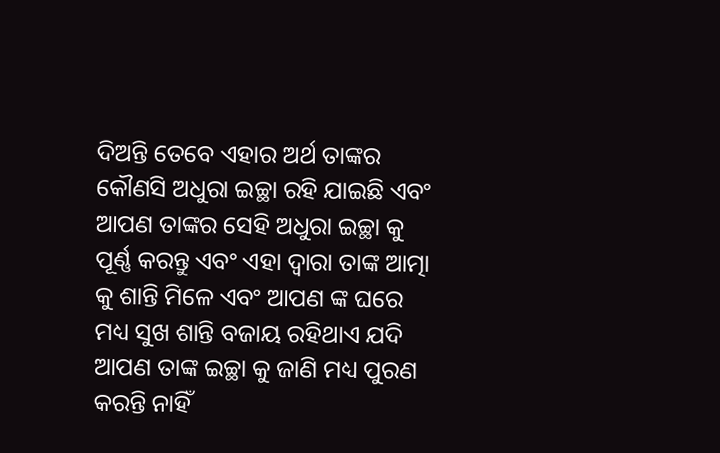ଦିଅନ୍ତି ତେବେ ଏହାର ଅର୍ଥ ତାଙ୍କର କୌଣସି ଅଧୁରା ଇଚ୍ଛା ରହି ଯାଇଛି ଏବଂ ଆପଣ ତାଙ୍କର ସେହି ଅଧୁରା ଇଚ୍ଛା କୁ ପୂର୍ଣ୍ଣ କରନ୍ତୁ ଏବଂ ଏହା ଦ୍ୱାରା ତାଙ୍କ ଆତ୍ମା କୁ ଶାନ୍ତି ମିଳେ ଏବଂ ଆପଣ ଙ୍କ ଘରେ ମଧ୍ୟ ସୁଖ ଶାନ୍ତି ବଜାୟ ରହିଥାଏ ଯଦି ଆପଣ ତାଙ୍କ ଇଚ୍ଛା କୁ ଜାଣି ମଧ୍ୟ ପୁରଣ କରନ୍ତି ନାହିଁ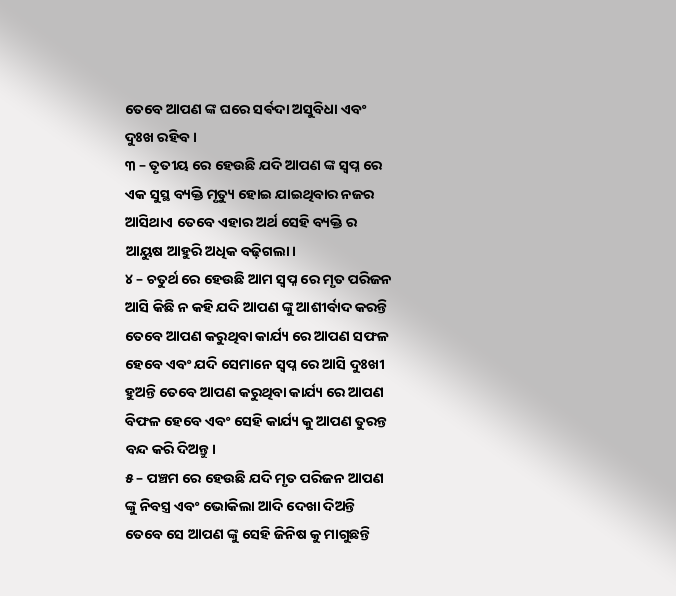ତେବେ ଆପଣ ଙ୍କ ଘରେ ସର୍ଵଦା ଅସୁବିଧା ଏବଂ ଦୁଃଖ ରହିବ।
୩ – ତୃତୀୟ ରେ ହେଉଛି ଯଦି ଆପଣ ଙ୍କ ସ୍ୱପ୍ନ ରେ ଏକ ସୁସ୍ଥ ବ୍ୟକ୍ତି ମୃତ୍ୟୁ ହୋଇ ଯାଇଥିବାର ନଜର ଆସିଥାଏ ତେବେ ଏହାର ଅର୍ଥ ସେହି ବ୍ୟକ୍ତି ର ଆୟୁଷ ଆହୁରି ଅଧିକ ବଢ଼ିଗଲା।
୪ – ଚତୁର୍ଥ ରେ ହେଉଛି ଆମ ସ୍ୱପ୍ନ ରେ ମୃତ ପରିଜନ ଆସି କିଛି ନ କହି ଯଦି ଆପଣ ଙ୍କୁ ଆଶୀର୍ବାଦ କରନ୍ତି ତେବେ ଆପଣ କରୁଥିବା କାର୍ଯ୍ୟ ରେ ଆପଣ ସଫଳ ହେବେ ଏବଂ ଯଦି ସେମାନେ ସ୍ୱପ୍ନ ରେ ଆସି ଦୁଃଖୀ ହୁଅନ୍ତି ତେବେ ଆପଣ କରୁଥିବା କାର୍ଯ୍ୟ ରେ ଆପଣ ବିଫଳ ହେବେ ଏବଂ ସେହି କାର୍ଯ୍ୟ କୁ ଆପଣ ତୁରନ୍ତ ବନ୍ଦ କରି ଦିଅନ୍ତୁ।
୫ – ପଞ୍ଚମ ରେ ହେଉଛି ଯଦି ମୃତ ପରିଜନ ଆପଣ ଙ୍କୁ ନିବସ୍ତ୍ର ଏବଂ ଭୋକିଲା ଆଦି ଦେଖା ଦିଅନ୍ତି ତେବେ ସେ ଆପଣ ଙ୍କୁ ସେହି ଜିନିଷ କୁ ମାଗୁଛନ୍ତି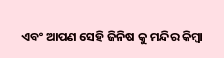ଏବଂ ଆପଣ ସେହି ଜିନିଷ କୁ ମନ୍ଦିର କିମ୍ବା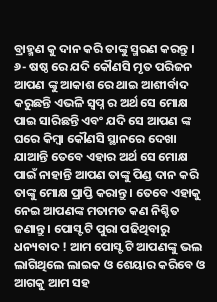ବ୍ରାହ୍ମଣ କୁ ଦାନ କରି ତାଙ୍କୁ ସ୍ମରଣ କରନ୍ତୁ ।
୬- ଷଷ୍ଠ ରେ ଯଦି କୌଣସି ମୃତ ପରିଜନ ଆପଣ ଙ୍କୁ ଆକାଶ ରେ ଥାଇ ଆଶୀର୍ବାଦ କରୁଛନ୍ତି ଏଭଳି ସ୍ୱପ୍ନ ର ଅର୍ଥ ସେ ମୋକ୍ଷ ପାଇ ସାରିଛନ୍ତି ଏବଂ ଯଦି ସେ ଆପଣ ଙ୍କ ଘରେ କିମ୍ବା କୌଣସି ସ୍ଥାନରେ ଦେଖା ଯାଆନ୍ତି ତେବେ ଏହାର ଅର୍ଥ ସେ ମୋକ୍ଷ ପାଇଁ ନାହାନ୍ତି ଆପଣ ତାଙ୍କୁ ପିଣ୍ଡ ଦାନ କରି ତାଙ୍କୁ ମୋକ୍ଷ ପ୍ରାପ୍ତି କରାନ୍ତୁ । ତେବେ ଏହାକୁ ନେଇ ଆପଣଙ୍କ ମତାମତ କଣ ନିଶ୍ଚିତ ଜଣାନ୍ତୁ । ପୋସ୍ଟ ଟି ପୁରା ପଢିଥିବାରୁ ଧନ୍ୟବାଦ ! ଆମ ପୋସ୍ଟ ଟି ଆପଣଙ୍କୁ ଭଲ ଲାଗିଥିଲେ ଲାଇକ ଓ ଶେୟାର କରିବେ ଓ ଆଗକୁ ଆମ ସହ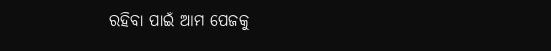ରହିବା ପାଇଁ ଆମ ପେଜକୁ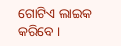ଗୋଟିଏ ଲାଇକ କରିବେ ।